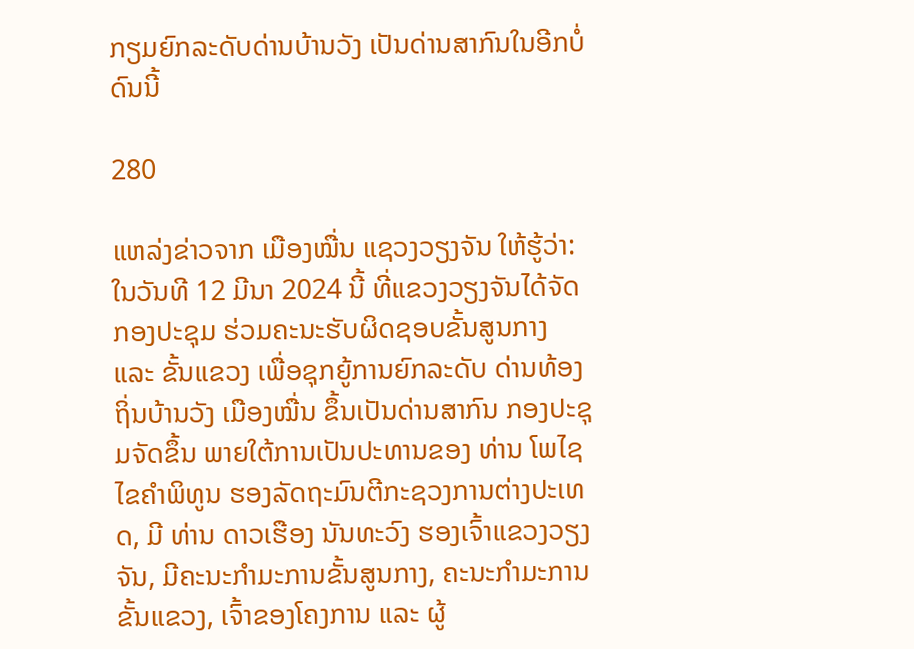ກຽມຍົກລະດັບດ່ານບ້ານວັງ ເປັນດ່ານສາກົນໃນອີກບໍ່ດົນນີ້

280

ແຫລ່ງຂ່າວຈາກ ເມືອງໝື່ນ ແຊວງວຽງຈັນ ໃຫ້ຮູ້ວ່າ: ໃນວັນທີ 12 ມີນາ 2024 ນີ້ ທີ່ແຂວງວຽງຈັນໄດ້ຈັດກອງປະຊຸມ ຮ່ວມຄະນະຮັບຜິດຊອບຂັ້ນສູນກາງ ແລະ ຂັ້ນແຂວງ ເພື່ອຊຸກຍູ້ການຍົກລະດັບ ດ່ານທ້ອງຖິ່ນບ້ານວັງ ເມືອງໝື່ນ ຂຶ້ນເປັນດ່ານສາກົນ ກອງປະຊຸມຈັດຂຶ້ນ ພາຍໃຕ້ການເປັນປະທານຂອງ ທ່ານ ໂພໄຊ ໄຂຄຳພິທູນ ຮອງລັດຖະມົນຕີກະຊວງການຕ່າງປະເທດ, ມີ ທ່ານ ດາວເຮືອງ ນັນທະວົງ ຮອງເຈົ້າແຂວງວຽງຈັນ, ມີຄະນະກຳມະການຂັ້ນສູນກາງ, ຄະນະກຳມະການຂັ້ນແຂວງ, ເຈົ້າຂອງໂຄງການ ແລະ ຜູ້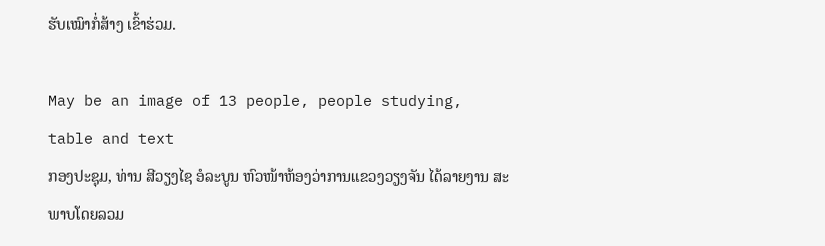ຮັບເໝົາກໍ່ສ້າງ ເຂົ້າຮ່ວມ.

May be an image of 13 people, people studying, table and text
ກອງປະຊຸມ, ທ່ານ ສີວຽງໄຊ ອໍລະບູນ ຫົວໜ້າຫ້ອງວ່າການແຂວງວຽງຈັນ ໄດ້ລາຍງານ ສະ ພາບໂດຍລວມ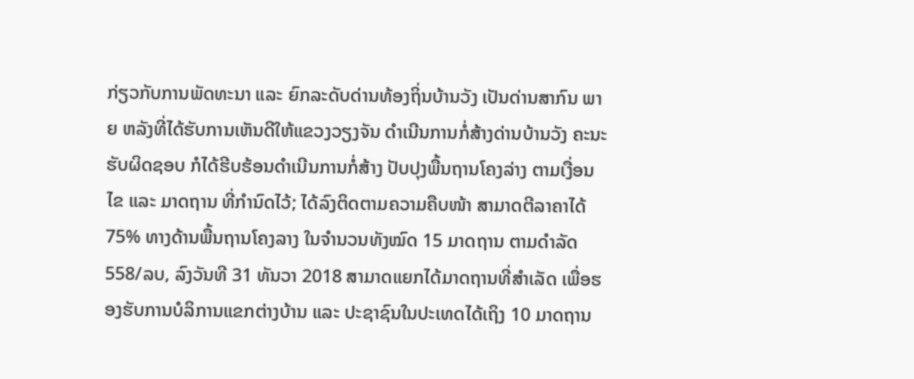ກ່ຽວກັບການພັດທະນາ ແລະ ຍົກລະດັບດ່ານທ້ອງຖິ່ນບ້ານວັງ ເປັນດ່ານສາກົນ ພາຍ ຫລັງທີ່ໄດ້ຮັບການເຫັນດີໃຫ້ແຂວງວຽງຈັນ ດຳເນີນການກໍ່ສ້າງດ່ານບ້ານວັງ ຄະນະຮັບຜິດຊອບ ກໍໄດ້ຮີບຮ້ອນດຳເນີນການກໍ່ສ້າງ ປັບປຸງພື້ນຖານໂຄງລ່າງ ຕາມເງື່ອນໄຂ ແລະ ມາດຖານ ທີ່ກຳນົດໄວ້; ໄດ້ລົງຕິດຕາມຄວາມຄືບໜ້າ ສາມາດຕີລາຄາໄດ້ 75% ທາງດ້ານພື້ນຖານໂຄງລາງ ໃນຈຳນວນທັງໝົດ 15 ມາດຖານ ຕາມດຳລັດ 558/ລບ, ລົງວັນທີ 31 ທັນວາ 2018 ສາມາດແຍກໄດ້ມາດຖານທີ່ສຳເລັດ ເພື່ອຮອງຮັບການບໍລິການແຂກຕ່າງບ້ານ ແລະ ປະຊາຊົນໃນປະເທດໄດ້ເຖິງ 10 ມາດຖານ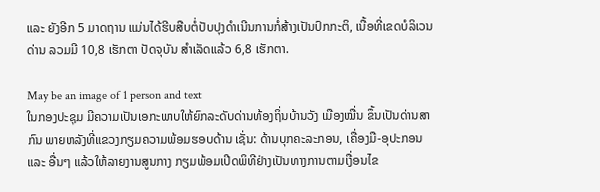ແລະ ຍັງອີກ 5 ມາດຖານ ແມ່ນໄດ້ຮີບສືບຕໍ່ປັບປຸງດຳເນີນການກໍ່ສ້າງເປັນປົກກະຕິ, ເນື້ອທີ່ເຂດບໍລິເວນດ່ານ ລວມມີ 10,8 ເຮັກຕາ ປັດຈຸບັນ ສຳເລັດແລ້ວ 6,8 ເຮັກຕາ.

May be an image of 1 person and text
ໃນກອງປະຊຸມ ມີຄວາມເປັນເອກະພາບໃຫ້ຍົກລະດັບດ່ານທ້ອງຖິ່ນບ້ານວັງ ເມືອງໝື່ນ ຂຶ້ນເປັນດ່ານສາກົນ ພາຍຫລັງທີ່ແຂວງກຽມຄວາມພ້ອມຮອບດ້ານ ເຊັ່ນ: ດ້ານບຸກຄະລະກອນ, ເຄື່ອງມື-ອຸປະກອນ ແລະ ອື່ນໆ ແລ້ວໃຫ້ລາຍງານສູນກາງ ກຽມພ້ອມເປີດພິທີຢ່າງເປັນທາງການຕາມເງື່ອນໄຂ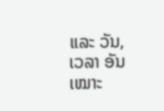ແລະ ວັນ, ເວລາ ອັນເໝາະ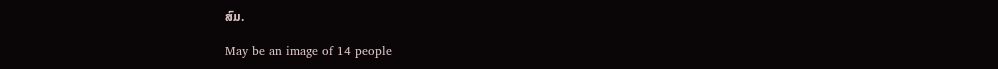ສົມ.

May be an image of 14 people